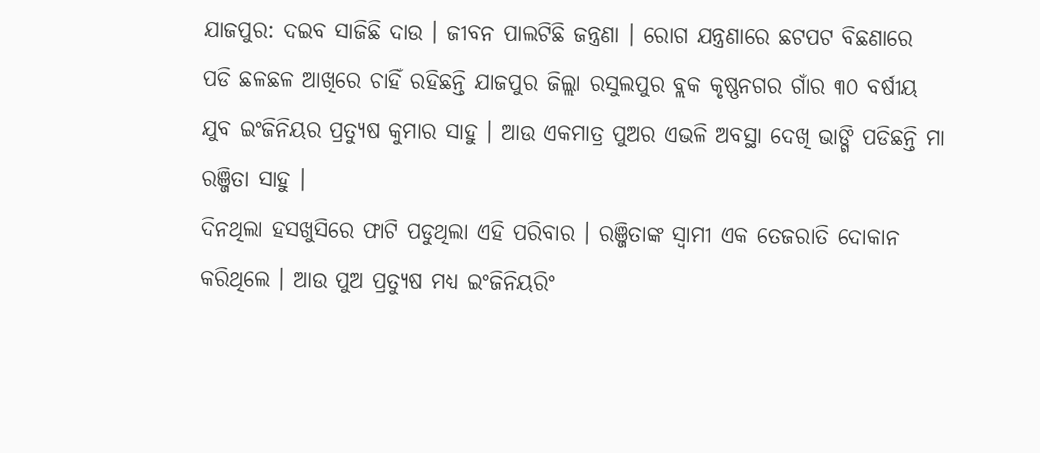ଯାଜପୁର: ଦଇବ ସାଜିଛି ଦାଉ । ଜୀବନ ପାଲଟିଛି ଜନ୍ତ୍ରଣା । ରୋଗ ଯନ୍ତ୍ରଣାରେ ଛଟପଟ ବିଛଣାରେ ପଡି ଛଳଛଳ ଆଖିରେ ଚାହିଁ ରହିଛନ୍ତି ଯାଜପୁର ଜିଲ୍ଲା ରସୁଲପୁର ବ୍ଲକ କୃଷ୍ଣନଗର ଗାଁର ୩୦ ବର୍ଷୀୟ ଯୁବ ଇଂଜିନିୟର ପ୍ରତ୍ୟୁଷ କୁମାର ସାହୁ । ଆଉ ଏକମାତ୍ର ପୁଅର ଏଭଳି ଅବସ୍ଥା ଦେଖି ଭାଙ୍ଗି ପଡିଛନ୍ତି ମା ରଞ୍ଜିତା ସାହୁ ।
ଦିନଥିଲା ହସଖୁସିରେ ଫାଟି ପଡୁଥିଲା ଏହି ପରିବାର । ରଞ୍ଜିତାଙ୍କ ସ୍ୱାମୀ ଏକ ତେଜରାତି ଦୋକାନ କରିଥିଲେ । ଆଉ ପୁଅ ପ୍ରତ୍ୟୁଷ ମଧ୍ୟ ଇଂଜିନିୟରିଂ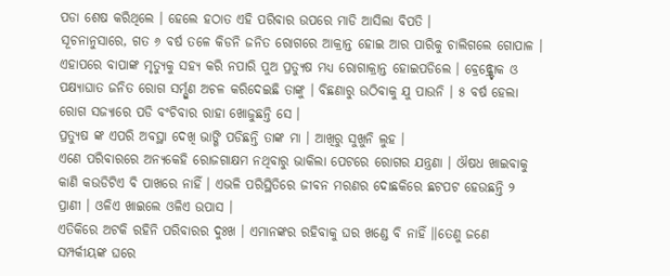ପଡା ଶେଷ କରିଥିଲେ । ହେଲେ ହଠାତ ଏହି ପରିବାର ଉପରେ ମାଡି ଆସିଲା ବିପତି ।
ସୂଚନାନୁସାରେ, ଗତ ୬ ବର୍ଷ ତଳେ କିଡନି ଜନିତ ରୋଗରେ ଆକ୍ରାନ୍ତ ହୋଇ ଆର ପାରିକୁ ଚାଲିଗଲେ ଗୋପାଳ । ଏହାପରେ ବାପାଙ୍କ ମୃତ୍ୟୁକୁ ସହ୍ୟ କରି ନପାରି ପୁଅ ପ୍ରତ୍ୟୁଷ ମଧ୍ୟ ରୋଗାକ୍ରାନ୍ତ ହୋଇପଡିଲେ । ବ୍ରେନ୍ଷ୍ଟ୍ରୋକ ଓ ପକ୍ଷ୍ୟାଘାତ ଜନିତ ରୋଗ ସର୍ମ୍ପୁଣ ଅଚଳ କରିଦେଇଛି ତାଙ୍କୁ । ବିଛଣାରୁ ଉଠିବାକୁ ଯୁ ପାଉନି । ୫ ବର୍ଷ ହେଲା ରୋଗ ସଜ୍ୟାରେ ପଡି ବଂଚିବାର ରାହା ଖୋଜୁଛନ୍ତି ସେ ।
ପ୍ରତ୍ୟୁଷ ଙ୍କ ଏପରି ଅବସ୍ଥା ଦେଖି ଭାଙ୍ଗି ପଡିଛନ୍ତି ତାଙ୍କ ମା । ଆଖିରୁ ସୁଖୁନି ଲୁହ ।
ଏଣେ ପରିବାରରେ ଅନ୍ୟକେହି ରୋଜଗାକ୍ଷମ ନଥିବାରୁ ଭାକିଲା ପେଟରେ ରୋଗର ଯନ୍ତ୍ରଣା । ଔଷଧ ଖାଇବାକୁ କାଣି କଉଡିଟିଏ ବି ପାଖରେ ନାହିଁ । ଏଭଳି ପରିସ୍ଥିତିରେ ଜୀବନ ମରଣର ଦୋଛକିରେ ଛଟପଟ ହେଉଛନ୍ତି ୨ ପ୍ରାଣୀ । ଓଳିଏ ଖାଇଲେ ଓଳିଏ ଉପାସ ।
ଏତିକିରେ ଅଟକି ରହିନି ପରିବାରର ଦୁଃଖ । ଏମାନଙ୍କର ରହିବାକୁ ଘର ଖଣ୍ଡେ ବି ନାହିଁ ।।ତେଣୁ ଜଣେ ସମ୍ପର୍କୀୟଙ୍କ ଘରେ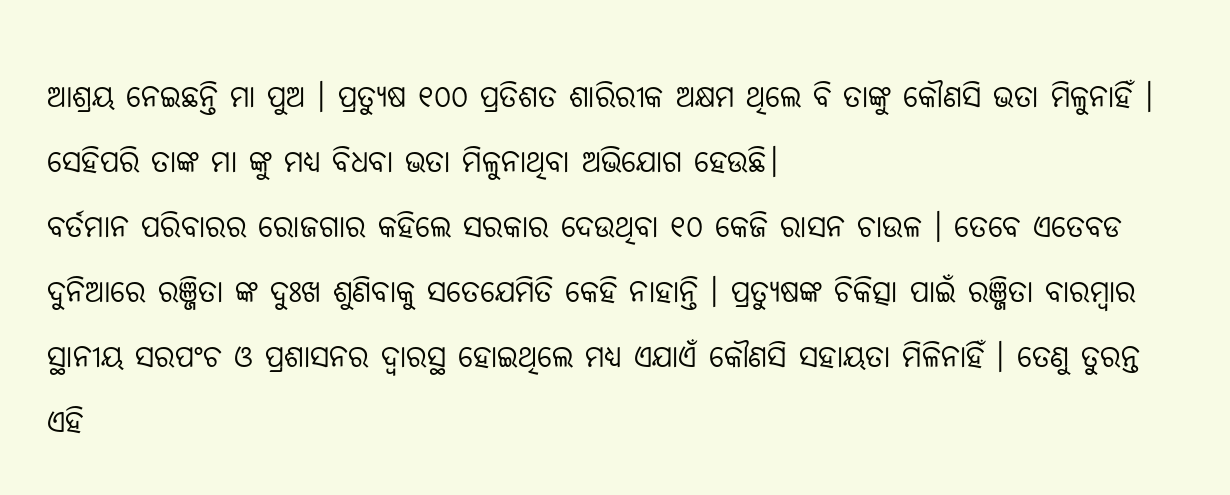ଆଶ୍ରୟ ନେଇଛନ୍ତି ମା ପୁଅ । ପ୍ରତ୍ୟୁଷ ୧୦୦ ପ୍ରତିଶତ ଶାରିରୀକ ଅକ୍ଷମ ଥିଲେ ବି ତାଙ୍କୁ କୌଣସି ଭତା ମିଳୁନାହିଁ । ସେହିପରି ତାଙ୍କ ମା ଙ୍କୁ ମଧ୍ୟ ବିଧବା ଭତା ମିଳୁନାଥିବା ଅଭିଯୋଗ ହେଉଛି।
ବର୍ତମାନ ପରିବାରର ରୋଜଗାର କହିଲେ ସରକାର ଦେଉଥିବା ୧୦ କେଜି ରାସନ ଚାଉଳ । ତେବେ ଏତେବଡ ଦୁନିଆରେ ରଞ୍ଜିତା ଙ୍କ ଦୁଃଖ ଶୁଣିବାକୁ ସତେଯେମିତି କେହି ନାହାନ୍ତି । ପ୍ରତ୍ୟୁଷଙ୍କ ଚିକିତ୍ସା ପାଇଁ ରଞ୍ଜିତା ବାରମ୍ବାର ସ୍ଥାନୀୟ ସରପଂଚ ଓ ପ୍ରଶାସନର ଦ୍ୱାରସ୍ଥ ହୋଇଥିଲେ ମଧ୍ୟ ଏଯାଏଁ କୌଣସି ସହାୟତା ମିଳିନାହିଁ । ତେଣୁ ତୁରନ୍ତ ଏହି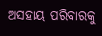ଅସହାୟ ପରିବାରକୁ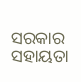ସରକାର ସହାୟତା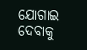ଯୋଗାଇ ଦେବାକୁ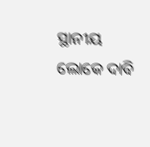ସ୍ଥାନୀୟ ଲୋକେ ଦାବି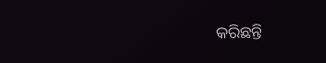କରିଛନ୍ତି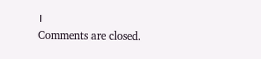।
Comments are closed.